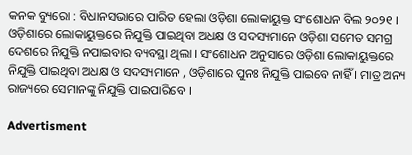କନକ ବ୍ୟୁରୋ : ବିଧାନସଭାରେ ପାରିତ ହେଲା ଓଡ଼ିଶା ଲୋକାୟୁକ୍ତ ସଂଶୋଧନ ବିଲ ୨୦୨୧ । ଓଡ଼ିଶାରେ ଲୋକାୟୁକ୍ତରେ ନିଯୁକ୍ତି ପାଇଥିବା ଅଧକ୍ଷ ଓ ସଦସ୍ୟମାନେ ଓଡ଼ିଶା ସମେତ ସମଗ୍ର ଦେଶରେ ନିଯୁକ୍ତି ନପାଇବାର ବ୍ୟବସ୍ଥା ଥିଲା । ସଂଶୋଧନ ଅନୁସାରେ ଓଡ଼ିଶା ଲୋକାୟୁକ୍ତରେ ନିଯୁକ୍ତି ପାଇଥିବା ଅଧକ୍ଷ ଓ ସଦସ୍ୟମାନେ , ଓଡ଼ିଶାରେ ପୁନଃ ନିଯୁକ୍ତି ପାଇବେ ନାହିଁ । ମାତ୍ର ଅନ୍ୟ ରାଜ୍ୟରେ ସେମାନଙ୍କୁ ନିଯୁକ୍ତି ପାଇପାରିବେ ।

Advertisment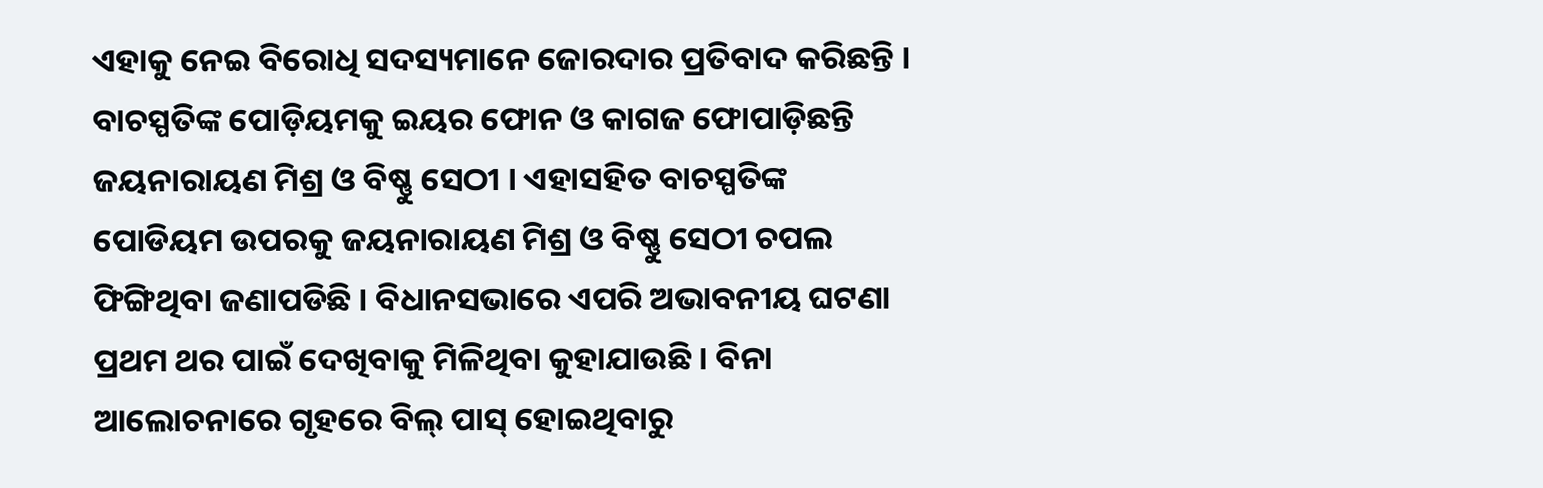ଏହାକୁ ନେଇ ବିରୋଧି ସଦସ୍ୟମାନେ ଜୋରଦାର ପ୍ରତିବାଦ କରିଛନ୍ତି । ବାଚସ୍ପତିଙ୍କ ପୋଡ଼ିୟମକୁ ଇୟର ଫୋନ ଓ କାଗଜ ଫୋପାଡ଼ିଛନ୍ତି ଜୟନାରାୟଣ ମିଶ୍ର ଓ ବିଷ୍ଣୁ ସେଠୀ । ଏହାସହିତ ବାଚସ୍ପତିଙ୍କ ପୋଡିୟମ ଉପରକୁ ଜୟନାରାୟଣ ମିଶ୍ର ଓ ବିଷ୍ଣୁ ସେଠୀ ଚପଲ ଫିଙ୍ଗିଥିବା ଜଣାପଡିଛି । ବିଧାନସଭାରେ ଏପରି ଅଭାବନୀୟ ଘଟଣା ପ୍ରଥମ ଥର ପାଇଁ ଦେଖିବାକୁ ମିଳିଥିବା କୁହାଯାଉଛି । ବିନା ଆଲୋଚନାରେ ଗୃହରେ ବିଲ୍ ପାସ୍ ହୋଇଥିବାରୁ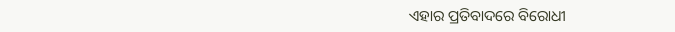ଏହାର ପ୍ରତିବାଦରେ ବିରୋଧୀ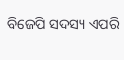ବିଜେପି ସଦସ୍ୟ ଏପରି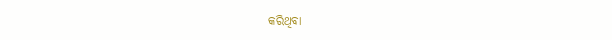କରିଥିବା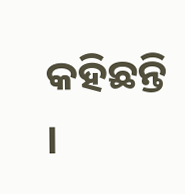କହିଛନ୍ତି ।